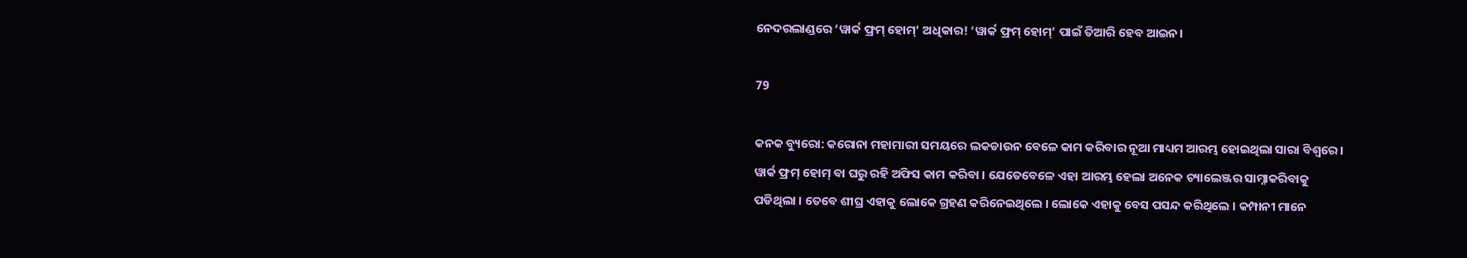ନେଦରଲାଣ୍ଡରେ ‘ୱାର୍କ ଫ୍ରମ୍ ହୋମ୍’ ଅଧିକାର! ‘ୱାର୍କ ଫ୍ରମ୍ ହୋମ୍’ ପାଇଁ ତିଆରି ହେବ ଆଇନ।

79

କନକ ବ୍ୟୁରୋ: କରୋନା ମହାମାରୀ ସମୟରେ ଲକଡାଉନ ବେଳେ କାମ କରିବାର ନୂଆ ମାଧ୍ୟମ ଆରମ୍ଭ ହୋଇଥିଲା ସାରା ବିଶ୍ୱରେ । ୱାର୍କ ଫ୍ରମ୍ ହୋମ୍ ବା ଘରୁ ରହି ଅଫିସ କାମ କରିବା । ଯେତେବେଳେ ଏହା ଆରମ୍ଭ ହେଲା ଅନେକ ଚ୍ୟାଲେଞ୍ଜର ସାମ୍ନାକରିବାକୁ ପଡିଥିଲା । ତେବେ ଶୀଘ୍ର ଏହାକୁ ଲୋକେ ଗ୍ରହଣ କରିନେଇଥିଲେ । ଲୋକେ ଏହାକୁ ବେସ ପସନ୍ଦ କରିଥିଲେ । କମ୍ପାନୀ ମାନେ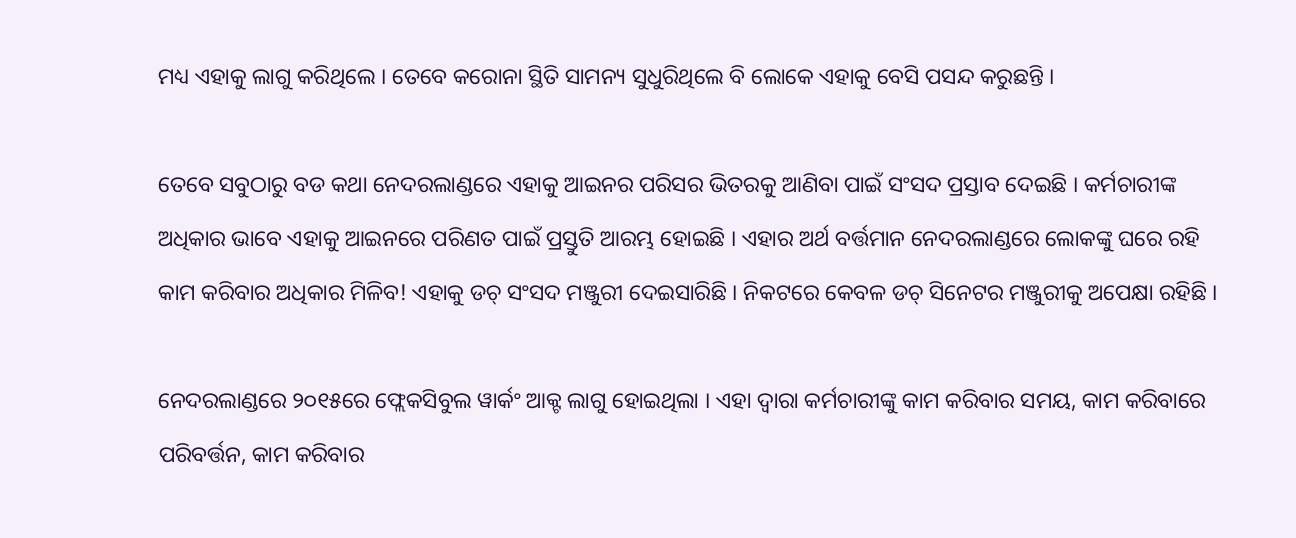ମଧ୍ୟ ଏହାକୁ ଲାଗୁ କରିଥିଲେ । ତେବେ କରୋନା ସ୍ଥିତି ସାମନ୍ୟ ସୁଧୁରିଥିଲେ ବି ଲୋକେ ଏହାକୁ ବେସି ପସନ୍ଦ କରୁଛନ୍ତି ।

ତେବେ ସବୁଠାରୁ ବଡ କଥା ନେଦରଲାଣ୍ଡରେ ଏହାକୁ ଆଇନର ପରିସର ଭିତରକୁ ଆଣିବା ପାଇଁ ସଂସଦ ପ୍ରସ୍ତାବ ଦେଇଛି । କର୍ମଚାରୀଙ୍କ ଅଧିକାର ଭାବେ ଏହାକୁ ଆଇନରେ ପରିଣତ ପାଇଁ ପ୍ରସ୍ତୁତି ଆରମ୍ଭ ହୋଇଛି । ଏହାର ଅର୍ଥ ବର୍ତ୍ତମାନ ନେଦରଲାଣ୍ଡରେ ଲୋକଙ୍କୁ ଘରେ ରହି କାମ କରିବାର ଅଧିକାର ମିଳିବ! ଏହାକୁ ଡଚ୍ ସଂସଦ ମଞ୍ଜୁରୀ ଦେଇସାରିଛି । ନିକଟରେ କେବଳ ଡଚ୍ ସିନେଟର ମଞ୍ଜୁରୀକୁ ଅପେକ୍ଷା ରହିଛି ।

ନେଦରଲାଣ୍ଡରେ ୨୦୧୫ରେ ଫ୍ଲେକସିବୁଲ ୱାର୍କଂ ଆକ୍ଟ ଲାଗୁ ହୋଇଥିଲା । ଏହା ଦ୍ୱାରା କର୍ମଚାରୀଙ୍କୁ କାମ କରିବାର ସମୟ, କାମ କରିବାରେ ପରିବର୍ତ୍ତନ, କାମ କରିବାର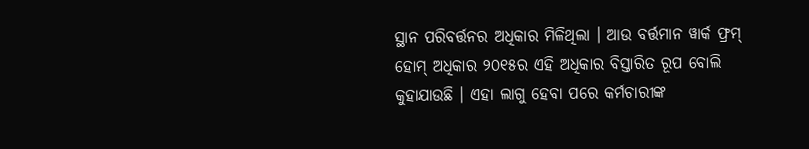ସ୍ଥାନ ପରିବର୍ତ୍ତନର ଅଧିକାର ମିଳିଥିଲା । ଆଉ ବର୍ତ୍ତମାନ ୱାର୍କ ଫ୍ରମ୍ ହୋମ୍ ଅଧିକାର ୨୦୧୫ର ଏହି ଅଧିକାର ବିସ୍ତାରିତ ରୂପ ବୋଲି କୁହାଯାଉଛି । ଏହା ଲାଗୁ ହେବା ପରେ କର୍ମଚାରୀଙ୍କ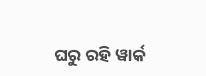ଘରୁ ରହି ୱାର୍କ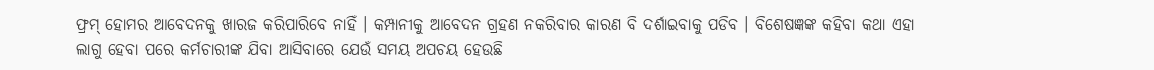ଫ୍ରମ୍ ହୋମର ଆବେଦନକୁ ଖାରଜ କରିପାରିବେ ନାହିଁ । କମ୍ପାନୀକୁ ଆବେଦନ ଗ୍ରହଣ ନକରିବାର କାରଣ ବି ଦର୍ଶାଇବାକୁ ପଡିବ । ବିଶେଷଜ୍ଞଙ୍କ କହିବା କଥା ଏହା ଲାଗୁ ହେବା ପରେ କର୍ମଚାରୀଙ୍କ ଯିବା ଆସିବାରେ ଯେଉଁ ସମୟ ଅପଚୟ ହେଉଛି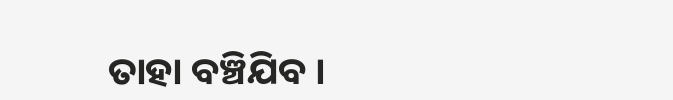ତାହା ବଞ୍ଚିଯିବ ।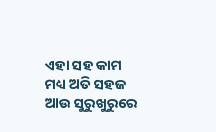ଏହା ସହ କାମ ମଧ୍ୟ ଅତି ସହଜ ଆଉ ସୁରୁଖୁରୁରେ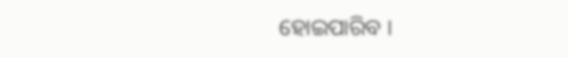ହୋଇପାରିବ ।